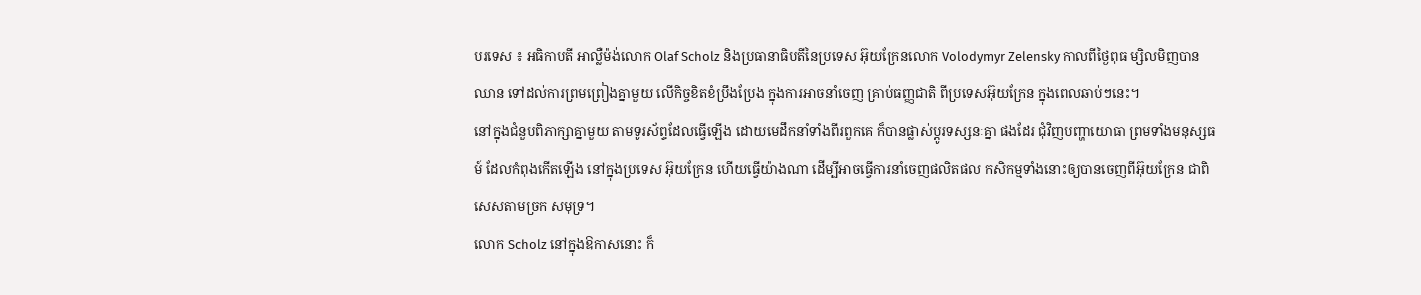បរទេស ៖ អធិកាបតី អាល្លឺម៉ង់លោក Olaf Scholz និងប្រធានាធិបតីនៃប្រទេស អ៊ុយក្រែនលោក Volodymyr Zelensky កាលពីថ្ងៃពុធ ម្សិលមិញបានឈាន ទៅដល់ការព្រមព្រៀងគ្នាមួយ លើកិច្ចខិតខំប្រឹងប្រែង ក្នុងការអាចនាំចេញ គ្រាប់ធញ្ញជាតិ ពីប្រទេសអ៊ុយក្រែន ក្នុងពេលឆាប់ៗនេះ។
នៅក្នុងជំនួបពិភាក្សាគ្នាមួយ តាមទូរស័ព្ទដែលធ្វើឡើង ដោយមេដឹកនាំទាំងពីរពួកគេ ក៏បានផ្លាស់ប្តូរទស្សនៈគ្នា ផងដែរ ជុំវិញបញ្ហាយោធា ព្រមទាំងមនុស្សធម៍ ដែលកំពុងកើតឡើង នៅក្នុងប្រទេស អ៊ុយក្រែន ហើយធ្វើយ៉ាងណា ដើម្បីអាចធ្វើការនាំចេញផលិតផល កសិកម្មទាំងនោះឲ្យបានចេញពីអ៊ុយក្រែន ជាពិសេសតាមច្រក សមុទ្រ។
លោក Scholz នៅក្នុងឱកាសនោះ ក៏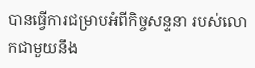បានធ្វើការជម្រាបអំពីកិច្ចសន្ទនា របស់លោកជាមួយនឹង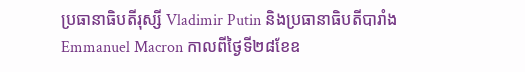ប្រធានាធិបតីរុស្សី Vladimir Putin និងប្រធានាធិបតីបារាំង
Emmanuel Macron កាលពីថ្ងៃទី២៨ខែឧ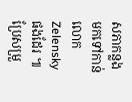សភាកន្លង មកទៅកាន់លោក Zelensky ផងដែរ ៕
ប្រែសម្រួ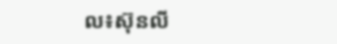ល៖ស៊ុនលី